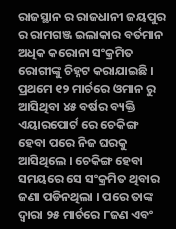ରାଜସ୍ଥାନ ର ରାଜଧାନୀ ଜୟପୁର ର ରାମଗଞ୍ଜ ଇଲାକାର ବର୍ତମାନ ଅଧିକ କରୋନା ସଂକ୍ରମିତ ରୋଗୀଙ୍କୁ ଚିହ୍ନଟ କରାଯାଇଛି । ପ୍ରଥମେ ୧୨ ମାର୍ଚରେ ଓମାନ ରୁ ଆସିଥିବା ୪୫ ବର୍ଷର ବ୍ୟକ୍ତି ଏୟାରପୋର୍ଟ ରେ ଚେକିଙ୍ଗ ହେବା ପରେ ନିଜ ଘରକୁ ଆସିଥିଲେ । ଚେକିଙ୍ଗ ହେବା ସମୟରେ ସେ ସଂକ୍ରମିତ ଥିବାର ଜଣା ପଡିନଥିଲା । ପରେ ତାଙ୍କ ଦ୍ଵାରା ୨୫ ମାର୍ଚରେ ୮ଜଣ ଏବଂ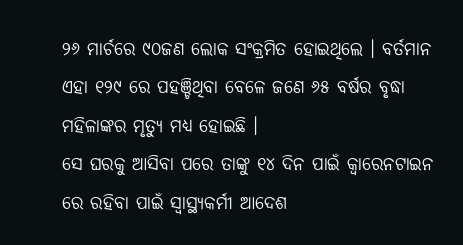୨୬ ମାର୍ଚରେ ୯୦ଜଣ ଲୋକ ସଂକ୍ରମିତ ହୋଇଥିଲେ । ବର୍ତମାନ ଏହା ୧୨୯ ରେ ପହଞ୍ଚିଥିବା ବେଳେ ଜଣେ ୬୫ ବର୍ଷର ବୃଦ୍ଧା ମହିଳାଙ୍କର ମୃତ୍ୟୁ ମଧ୍ୟ ହୋଇଛି ।
ସେ ଘରକୁ ଆସିବା ପରେ ତାଙ୍କୁ ୧୪ ଦିନ ପାଇଁ କ୍ଵାରେନଟାଇନ ରେ ରହିବା ପାଇଁ ସ୍ୱାସ୍ଥ୍ୟକର୍ମୀ ଆଦେଶ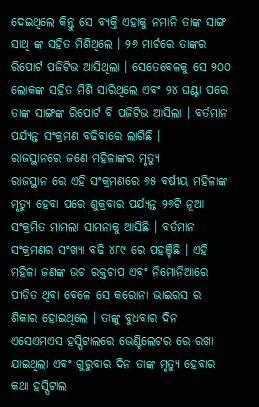ଦେଇଥିଲେ କିନ୍ତୁ ସେ ବ୍ୟକ୍ତି ଏହାକୁ ନମାନି ତାଙ୍କ ସାଙ୍ଗ ସାଥି ଙ୍କ ସହିତ ମିଶିଥିଲେ । ୨୬ ମାର୍ଚରେ ତାଙ୍କର ରିପୋର୍ଟ ପଜିଟିଭ ଆସିଥିଲା । ସେତେବେଳକୁ ସେ ୨୦୦ ଲୋକଙ୍କ ସହିତ ମିଶି ସାରିଥିଲେ ଏବଂ ୨୪ ଘଣ୍ଟା ପରେ ତାଙ୍କ ସାଙ୍ଗଙ୍କ ରିପୋର୍ଟ ବି ପଜିଟିଭ ଆସିଲା । ବର୍ତମାନ ପର୍ଯ୍ୟନ୍ତ ସଂକ୍ରମଣ ବଢିବାରେ ଲାଗିଛି ।
ରାଜସ୍ଥାନରେ ଜଣେ ମହିଳାଙ୍କର ମୃତ୍ୟୁ
ରାଜସ୍ଥାନ ରେ ଏହି ସଂକ୍ରମଣରେ ୬୫ ବର୍ଷୀୟ ମହିଳାଙ୍କ ମୃତ୍ୟୁ ହେବା ପରେ ଶୁକ୍ରବାର ପର୍ଯ୍ୟନ୍ତ ୨୬ଟି ନୂଆ ସଂକ୍ରମିତ ମାମଲା ସାମନାକୁ ଆସିଛି । ବର୍ତମାନ ସଂକ୍ରମଣର ସଂଖ୍ୟା ବଢି ୪୮୯ ରେ ପହଞ୍ଚିଛି । ଏହି ମହିଳା ଜଣଙ୍କ ଉଚ ରକ୍ତଚାପ ଏବଂ ନିମୋନିଆରେ ପୀଡିତ ଥିବା ବେଳେ ସେ କରୋନା ଭାଇରସ ର ଶିକାର ହୋଇଥିଲେ । ତାଙ୍କୁ ବୁଧବାର ଦିନ ଏସେଏମଏସ ହସ୍ପିଟାଲରେ ଭେଣ୍ଟିଲେଟର ରେ ରଖା ଯାଇଥିଲା ଏବଂ ଗୁରୁବାର ଦିନ ତାଙ୍କ ମୃତ୍ୟୁ ହେବାର କଥା ହସ୍ପିଟାଲ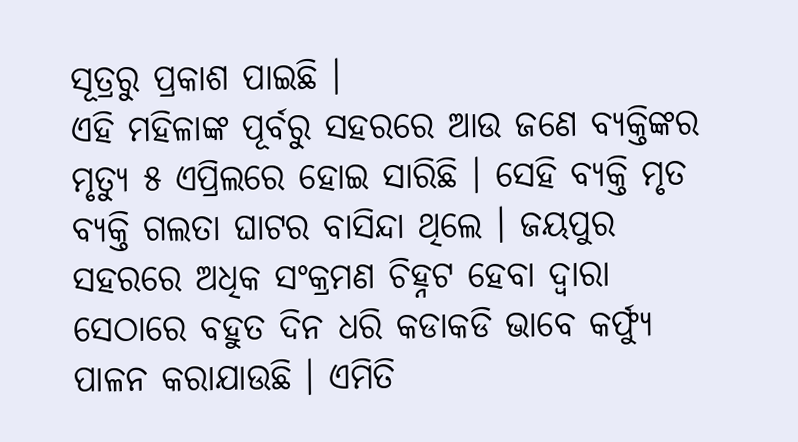ସୂତ୍ରରୁ ପ୍ରକାଶ ପାଇଛି ।
ଏହି ମହିଳାଙ୍କ ପୂର୍ବରୁ ସହରରେ ଆଉ ଜଣେ ବ୍ୟକ୍ତିଙ୍କର ମୃତ୍ୟୁ ୫ ଏପ୍ରିଲରେ ହୋଇ ସାରିଛି । ସେହି ବ୍ୟକ୍ତି ମୃତ ବ୍ୟକ୍ତି ଗଲତା ଘାଟର ବାସିନ୍ଦା ଥିଲେ । ଜୟପୁର ସହରରେ ଅଧିକ ସଂକ୍ରମଣ ଚିହ୍ନଟ ହେବା ଦ୍ଵାରା ସେଠାରେ ବହୁତ ଦିନ ଧରି କଡାକଡି ଭାବେ କର୍ଫ୍ଯୁ ପାଳନ କରାଯାଉଛି । ଏମିତି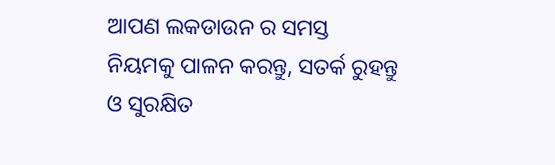ଆପଣ ଲକଡାଉନ ର ସମସ୍ତ ନିୟମକୁ ପାଳନ କରନ୍ତୁ, ସତର୍କ ରୁହନ୍ତୁ ଓ ସୁରକ୍ଷିତ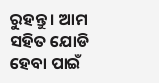ରୁହନ୍ତୁ । ଆମ ସହିତ ଯୋଡି ହେବା ପାଇଁ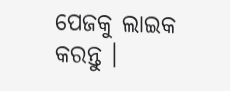ପେଜକୁ ଲାଇକ କରନ୍ତୁ ।